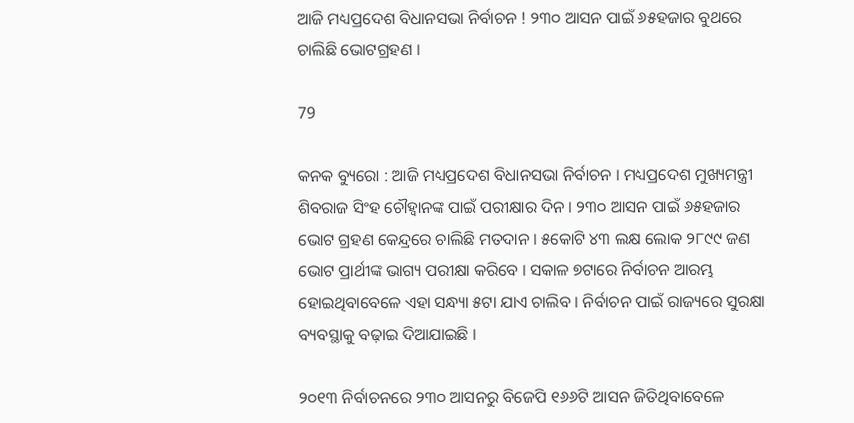ଆଜି ମଧ୍ୟପ୍ରଦେଶ ବିଧାନସଭା ନିର୍ବାଚନ ! ୨୩୦ ଆସନ ପାଇଁ ୬୫ହଜାର ବୁଥରେ ଚାଲିଛି ଭୋଟଗ୍ରହଣ ।

79

କନକ ବ୍ୟୁରୋ : ଆଜି ମଧ୍ୟପ୍ରଦେଶ ବିଧାନସଭା ନିର୍ବାଚନ । ମଧ୍ୟପ୍ରଦେଶ ମୁଖ୍ୟମନ୍ତ୍ରୀ ଶିବରାଜ ସିଂହ ଚୌହ୍ୱାନଙ୍କ ପାଇଁ ପରୀକ୍ଷାର ଦିନ । ୨୩୦ ଆସନ ପାଇଁ ୬୫ହଜାର ଭୋଟ ଗ୍ରହଣ କେନ୍ଦ୍ରରେ ଚାଲିଛି ମତଦାନ । ୫କୋଟି ୪୩ ଲକ୍ଷ ଲୋକ ୨୮୯୯ ଜଣ ଭୋଟ ପ୍ରାର୍ଥୀଙ୍କ ଭାଗ୍ୟ ପରୀକ୍ଷା କରିବେ । ସକାଳ ୭ଟାରେ ନିର୍ବାଚନ ଆରମ୍ଭ ହୋଇଥିବାବେଳେ ଏହା ସନ୍ଧ୍ୟା ୫ଟା ଯାଏ ଚାଲିବ । ନିର୍ବାଚନ ପାଇଁ ରାଜ୍ୟରେ ସୁରକ୍ଷା ବ୍ୟବସ୍ଥାକୁ ବଢ଼ାଇ ଦିଆଯାଇଛି ।

୨୦୧୩ ନିର୍ବାଚନରେ ୨୩୦ ଆସନରୁ ବିଜେପି ୧୬୬ଟି ଆସନ ଜିତିଥିବାବେଳେ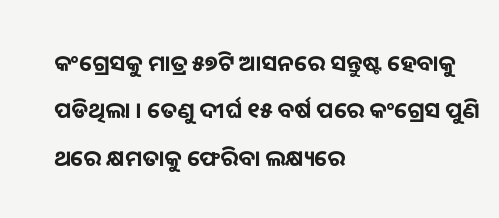କଂଗ୍ରେସକୁ ମାତ୍ର ୫୭ଟି ଆସନରେ ସନ୍ତୁଷ୍ଟ ହେବାକୁ ପଡିଥିଲା । ତେଣୁ ଦୀର୍ଘ ୧୫ ବର୍ଷ ପରେ କଂଗ୍ରେସ ପୁଣି ଥରେ କ୍ଷମତାକୁ ଫେରିବା ଲକ୍ଷ୍ୟରେ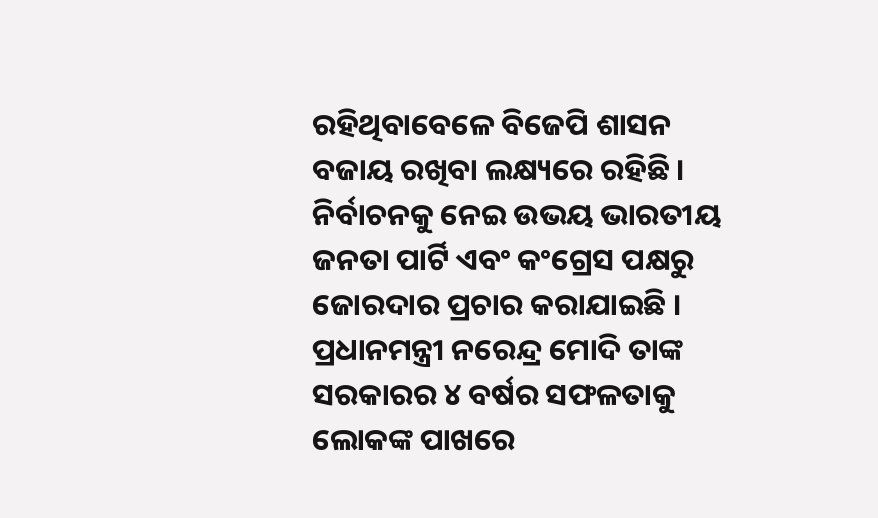ରହିଥିବାବେଳେ ବିଜେପି ଶାସନ ବଜାୟ ରଖିବା ଲକ୍ଷ୍ୟରେ ରହିଛି । ନିର୍ବାଚନକୁ ନେଇ ଉଭୟ ଭାରତୀୟ ଜନତା ପାର୍ଟି ଏବଂ କଂଗ୍ରେସ ପକ୍ଷରୁ ଜୋରଦାର ପ୍ରଚାର କରାଯାଇଛି । ପ୍ରଧାନମନ୍ତ୍ରୀ ନରେନ୍ଦ୍ର ମୋଦି ତାଙ୍କ ସରକାରର ୪ ବର୍ଷର ସଫଳତାକୁ ଲୋକଙ୍କ ପାଖରେ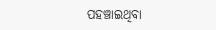ପହଞ୍ଚାଇଥିବା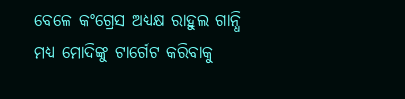ବେଳେ କଂଗ୍ରେସ ଅଧ୍ୟକ୍ଷ ରାହୁଲ ଗାନ୍ଧି ମଧ୍ୟ ମୋଦିଙ୍କୁ ଟାର୍ଗେଟ କରିବାକୁ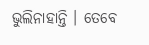ଭୁଲିନାହାନ୍ତି । ତେବେ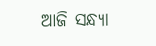ଆଜି ସନ୍ଧ୍ୟା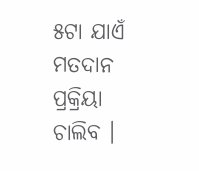୫ଟା ଯାଏଁ ମତଦାନ ପ୍ରକ୍ରିୟା ଚାଲିବ ।